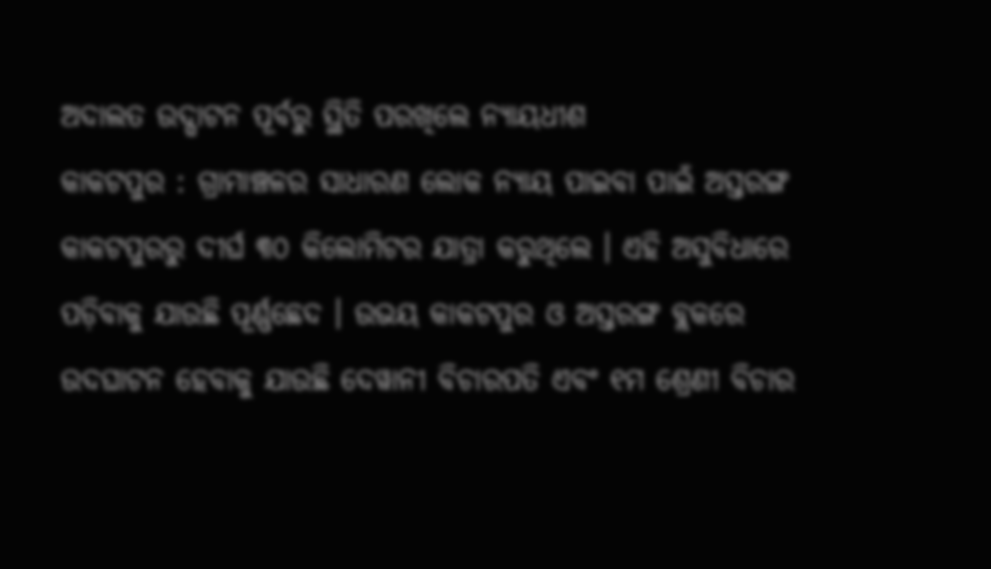ଅଦାଲତ ଉଦ୍ଘାଟନ ପୂର୍ବରୁ ସ୍ଥିତି ପରଖିଲେ ନ୍ୟାୟଧୀଶ
କାକଟପୁର : ଗ୍ରାମାଞ୍ଚଳର ସାଧାରଣ ଲୋକ ନ୍ୟାୟ ପାଇବା ପାଇଁ ଅସ୍ତରଙ୍ଗ କାକଟପୁରରୁ ଦୀର୍ଘ ୩୦ କିଲୋମିଟର ଯାତ୍ରା କରୁଥିଲେ । ଏହି ଅସୁବିଧାରେ ପଡ଼ିବାକୁ ଯାଉଛି ପୂର୍ଣ୍ଣଛେଦ । ଉଭୟ କାକଟପୁର ଓ ଅସ୍ତରଙ୍ଗ ବ୍ଲକରେ ଉଦଘାଟନ ହେବାକୁ ଯାଉଛି ଦେୱାନୀ ବିଚାରପତି ଏବଂ ୧ମ ଶ୍ରେଣୀ ବିଚାର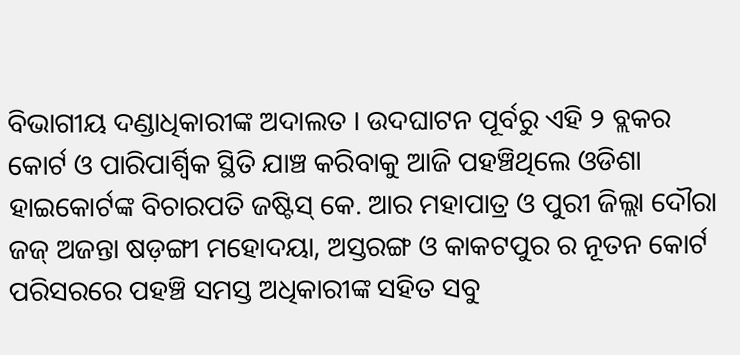ବିଭାଗୀୟ ଦଣ୍ଡାଧିକାରୀଙ୍କ ଅଦାଲତ । ଉଦଘାଟନ ପୂର୍ବରୁ ଏହି ୨ ବ୍ଲକର କୋର୍ଟ ଓ ପାରିପାର୍ଶ୍ୱିକ ସ୍ଥିତି ଯାଞ୍ଚ କରିବାକୁ ଆଜି ପହଞ୍ଚିଥିଲେ ଓଡିଶା ହାଇକୋର୍ଟଙ୍କ ବିଚାରପତି ଜଷ୍ଟିସ୍ କେ. ଆର ମହାପାତ୍ର ଓ ପୁରୀ ଜିଲ୍ଲା ଦୌରା ଜଜ୍ ଅଜନ୍ତା ଷଡ଼ଙ୍ଗୀ ମହୋଦୟା, ଅସ୍ତରଙ୍ଗ ଓ କାକଟପୁର ର ନୂତନ କୋର୍ଟ ପରିସରରେ ପହଞ୍ଚି ସମସ୍ତ ଅଧିକାରୀଙ୍କ ସହିତ ସବୁ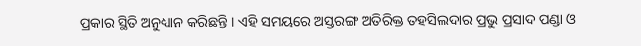ପ୍ରକାର ସ୍ଥିତି ଅନୁଧ୍ୟାନ କରିଛନ୍ତି । ଏହି ସମୟରେ ଅସ୍ତରଙ୍ଗ ଅତିରିକ୍ତ ତହସିଲଦାର ପ୍ରଭୁ ପ୍ରସାଦ ପଣ୍ଡା ଓ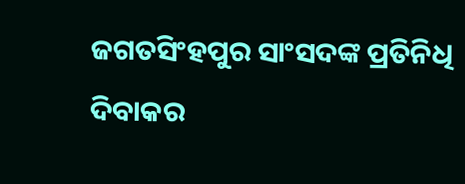ଜଗତସିଂହପୁର ସାଂସଦଙ୍କ ପ୍ରତିନିଧି ଦିବାକର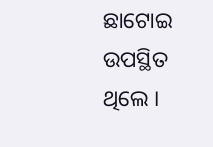ଛାଟୋଇ ଉପସ୍ଥିତ ଥିଲେ ।